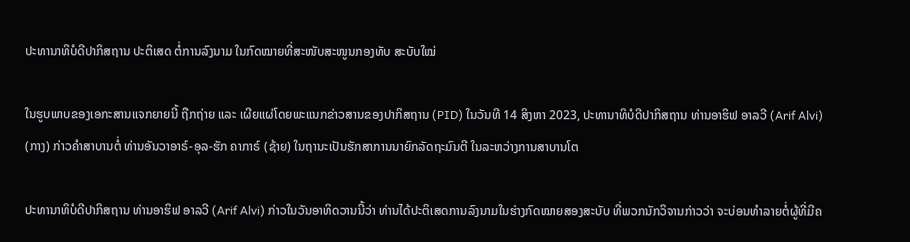ປະທານາທິບໍດີປາກິສຖານ ປະຕິເສດ ຕໍ່ການລົງນາມ ໃນກົດໝາຍທີ່ສະໜັບສະໜູນກອງທັບ ສະບັບໃໝ່

ໃນຮູບພາບຂອງເອກະສານແຈກຍາຍນີ້ ຖືກຖ່າຍ ແລະ ເຜີຍແຜ່ໂດຍພະແນກຂ່າວສານຂອງປາກິສຖານ (PID) ໃນວັນທີ 14 ສິງຫາ 2023, ປະທານາທິບໍດີປາກິສຖານ ທ່ານອາຮິຟ ອາລວີ (Arif Alvi) (ກາງ) ກ່າວຄຳສາບານຕໍ່ ທ່ານອັນວາອາຣ໌-ອຸລ-ຮັກ ຄາກາຣ໌ (ຊ້າຍ) ໃນຖານະເປັນຮັກສາການນາຍົກລັດຖະມົນຕີ ໃນລະຫວ່າງການສາບານໂຕ

ປະທານາທິບໍດີປາກິສຖານ ທ່ານອາຮິຟ ອາລວີ (Arif Alvi) ກ່າວໃນວັນອາທິດວານນີ້ວ່າ ທ່ານໄດ້ປະຕິເສດການລົງນາມໃນຮ່າງກົດໝາຍສອງສະບັບ ທີ່ພວກນັກວິຈານກ່າວວ່າ ຈະບ່ອນທຳລາຍຕໍ່ຜູ້ທີ່ມີຄ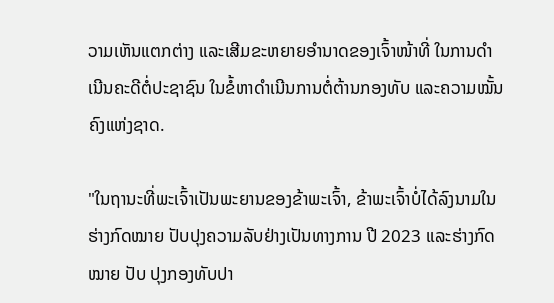ວາມເຫັນແຕກຕ່າງ ແລະເສີມຂະຫຍາຍອຳນາດຂອງເຈົ້າໜ້າທີ່ ໃນການດຳເນີນຄະດີຕໍ່ປະຊາຊົນ ໃນຂໍ້ຫາດຳເນີນການຕໍ່ຕ້ານກອງທັບ ແລະຄວາມໝັ້ນຄົງແຫ່ງຊາດ.

"ໃນຖານະທີ່ພະເຈົ້າເປັນພະຍານຂອງຂ້າພະເຈົ້າ, ຂ້າພະເຈົ້າບໍ່ໄດ້ລົງນາມໃນຮ່າງກົດໝາຍ ປັບປຸງຄວາມລັບຢ່າງເປັນທາງການ ປີ 2023 ແລະຮ່າງກົດໝາຍ ປັບ ປຸງກອງທັບປາ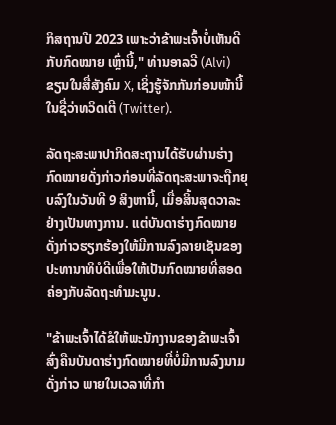ກິສຖານປີ 2023 ເພາະວ່າຂ້າພະເຈົ້າບໍ່ເຫັນດີກັບກົດໝາຍ ເຫຼົ່ານີ້," ທ່ານອາລວີ (Alvi) ຂຽນໃນສື່ສັງຄົມ X, ເຊິ່ງຮູ້ຈັກກັນກ່ອນໜ້ານີ້ໃນຊື່ວ່າທວິດເຕີ (Twitter).

ລັດຖະສະພາປາກິດສະຖານໄດ້ຮັບຜ່ານຮ່າງກົດໝາຍດັ່ງກ່າວກ່ອນທີ່ລັດຖະສະພາຈະຖືກຍຸບລົງໃນວັນທີ 9 ສິງຫານີ້, ເມື່ອສິ້ນສຸດວາລະຢ່າງເປັນທາງການ. ແຕ່ບັນດາຮ່າງກົດໝາຍດັ່ງກ່າວຮຽກຮ້ອງໃຫ້ມີການລົງລາຍເຊັນຂອງປະທານາທິບໍດີເພື່ອໃຫ້ເປັນກົດໝາຍທີ່ສອດຄ່ອງກັບລັດຖະທຳມະນູນ.

"ຂ້າພະເຈົ້າໄດ້ຂໍໃຫ້ພະນັກງານຂອງຂ້າພະເຈົ້າສົ່ງຄືນບັນດາຮ່າງກົດໝາຍທີ່ບໍ່ມີການລົງນາມດັ່ງກ່າວ ພາຍໃນເວລາທີ່ກໍາ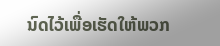ນົດໄວ້ເພື່ອເຮັດໃຫ້ພວກ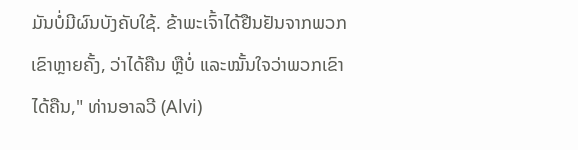ມັນບໍ່ມີຜົນບັງຄັບໃຊ້. ຂ້າພະເຈົ້າໄດ້ຢືນຢັນຈາກພວກເຂົາຫຼາຍຄັ້ງ, ວ່າໄດ້ຄືນ ຫຼືບໍ່ ແລະໝັ້ນໃຈວ່າພວກເຂົາໄດ້ຄືນ," ທ່ານອາລວີ (Alvi)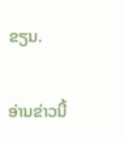ຂຽນ.

ອ່ານຂ່າວນີ້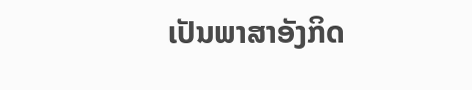ເປັນພາສາອັງກິດ